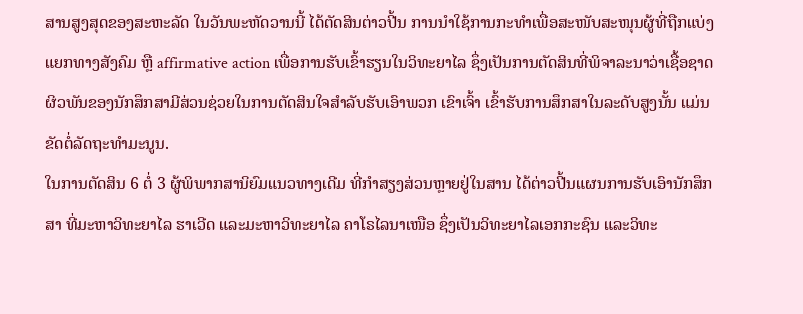ສານສູງສຸດຂອງສະຫະລັດ ໃນວັນພະຫັດວານນີ້ ໄດ້ຕັດສິນຕ່າວປີ້ນ ການນຳໃຊ້ການກະທຳເພື່ອສະໜັບສະໜຸນຜູ້ທີ່ຖືກແບ່ງແຍກທາງສັງຄົມ ຫຼື affirmative action ເພື່ອການຮັບເຂົ້າຮຽນໃນວິທະຍາໄລ ຊຶ່ງເປັນການຕັດສິນທີ່ພິຈາລະນາວ່າເຊື້ອຊາດຜິວພັນຂອງນັກສຶກສາມີສ່ວນຊ່ວຍໃນການຕັດສິນໃຈສຳລັບຮັບເອົາພວກ ເຂົາເຈົ້າ ເຂົ້າຮັບການສຶກສາໃນລະດັບສູງນັ້ນ ແມ່ນຂັດຕໍ່ລັດຖະທຳມະນູນ.
ໃນການຕັດສິນ 6 ຕໍ່ 3 ຜູ້ພິພາກສານິຍົມແນວທາງເດີມ ທີ່ກຳສຽງສ່ວນຫຼາຍຢູ່ໃນສານ ໄດ້ຕ່າວປີ້ນແຜນການຮັບເອົານັກສຶກສາ ທີ່ມະຫາວິທະຍາໄລ ຮາເວີດ ແລະມະຫາວິທະຍາໄລ ຄາໂຣໄລນາເໜືອ ຊຶ່ງເປັນວິທະຍາໄລເອກກະຊົນ ແລະວິທະ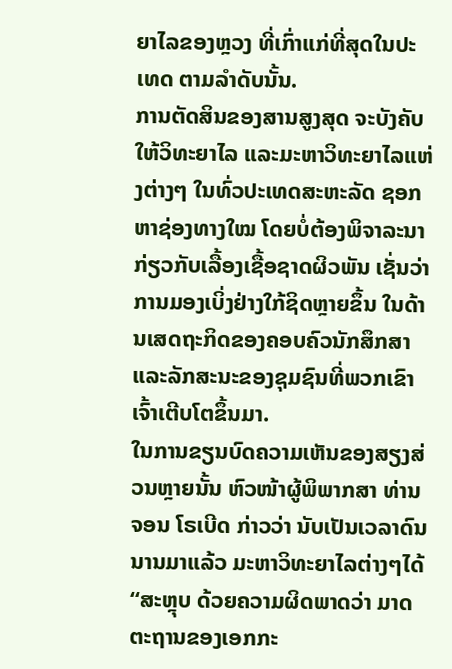ຍາໄລຂອງຫຼວງ ທີ່ເກົ່າແກ່ທີ່ສຸດໃນປະເທດ ຕາມລຳດັບນັ້ນ.
ການຕັດສິນຂອງສານສູງສຸດ ຈະບັງຄັບໃຫ້ວິທະຍາໄລ ແລະມະຫາວິທະຍາໄລແຫ່ງຕ່າງໆ ໃນທົ່ວປະເທດສະຫະລັດ ຊອກຫາຊ່ອງທາງໃໝ ໂດຍບໍ່ຕ້ອງພິຈາລະນາ ກ່ຽວກັບເລື້ອງເຊື້ອຊາດຜິວພັນ ເຊັ່ນວ່າ ການມອງເບິ່ງຢ່າງໃກ້ຊິດຫຼາຍຂຶ້ນ ໃນດ້ານເສດຖະກິດຂອງຄອບຄົວນັກສຶກສາ ແລະລັກສະນະຂອງຊຸມຊົນທີ່ພວກເຂົາເຈົ້າເຕີບໂຕຂຶ້ນມາ.
ໃນການຂຽນບົດຄວາມເຫັນຂອງສຽງສ່ວນຫຼາຍນັ້ນ ຫົວໜ້າຜູ້ພິພາກສາ ທ່ານຈອນ ໂຣເບີດ ກ່າວວ່າ ນັບເປັນເວລາດົນນານມາແລ້ວ ມະຫາວິທະຍາໄລຕ່າງໆໄດ້ “ສະຫຼຸບ ດ້ວຍຄວາມຜິດພາດວ່າ ມາດຕະຖານຂອງເອກກະ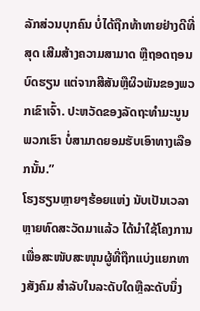ລັກສ່ວນບຸກຄົນ ບໍ່ໄດ້ຖືກທ້າທາຍຢ່າງດີທີ່ສຸດ ເສີມສ້າງຄວາມສາມາດ ຫຼືຖອດຖອນບົດຮຽນ ແຕ່ຈາກສີສັນຫຼືຜິວພັນຂອງພວກເຂົາເຈົ້າ. ປະຫວັດຂອງລັດຖະທຳມະນູນພວກເຮົາ ບໍ່ສາມາດຍອມຮັບເອົາທາງເລືອກນັ້ນ.”
ໂຮງຮຽນຫຼາຍໆຮ້ອຍແຫ່ງ ນັບເປັນເວລາຫຼາຍທົດສະວັດມາແລ້ວ ໄດ້ນຳໃຊ້ໂຄງການເພື່ອສະໜັບສະໜຸນຜູ້ທີ່ຖືກແບ່ງແຍກທາງສັງຄົມ ສຳລັບໃນລະດັບໃດຫຼືລະດັບນຶ່ງ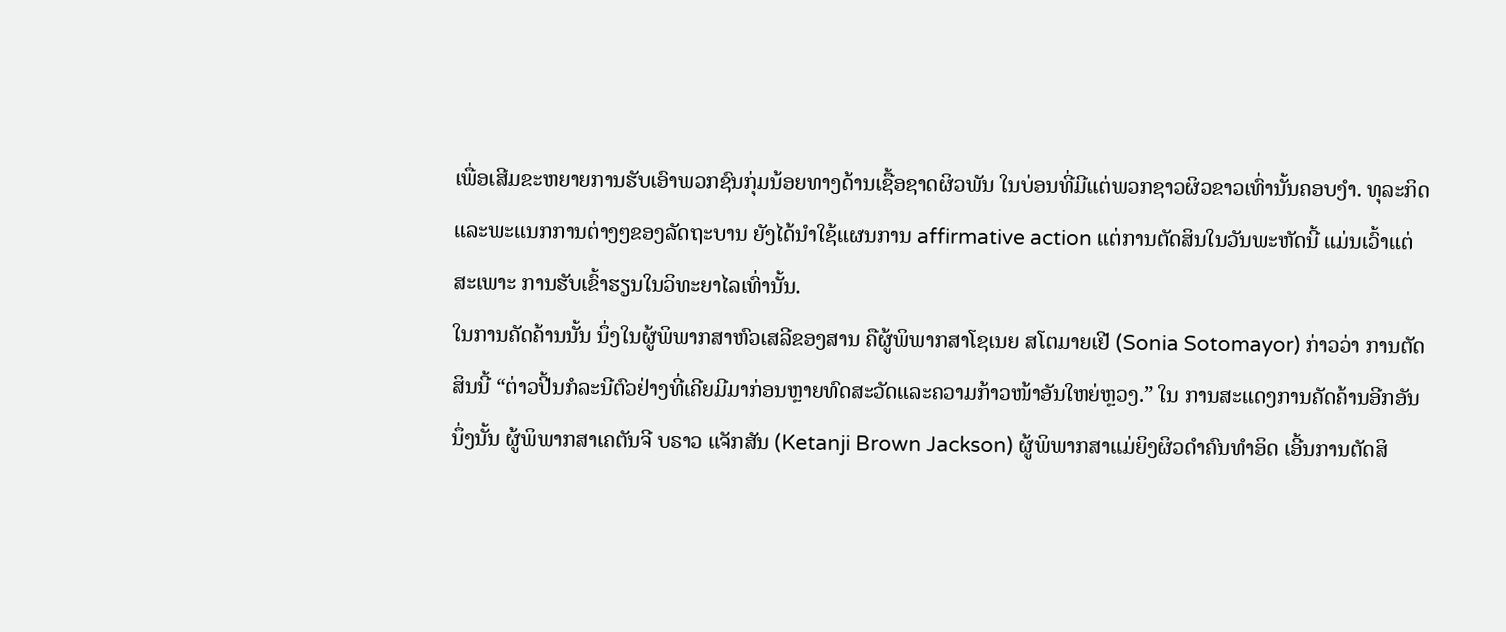ເພື່ອເສີມຂະຫຍາຍການຮັບເອົາພວກຊົນກຸ່ມນ້ອຍທາງດ້ານເຊື້ອຊາດຜິວພັນ ໃນບ່ອນທີ່ມີແຕ່ພວກຊາວຜິວຂາວເທົ່ານັ້ນຄອບງຳ. ທຸລະກິດແລະພະແນກການຕ່າງໆຂອງລັດຖະບານ ຍັງໄດ້ນຳໃຊ້ແຜນການ affirmative action ແຕ່ການຕັດສິນໃນວັນພະຫັດນີ້ ແມ່ນເວົ້າແຕ່ສະເພາະ ການຮັບເຂົ້າຮຽນໃນວິທະຍາໄລເທົ່ານັ້ນ.
ໃນການຄັດຄ້ານນັ້ນ ນຶ່ງໃນຜູ້ພິພາກສາຫົວເສລີຂອງສານ ຄືຜູ້ພິພາກສາໂຊເນຍ ສໂຕມາຍເຢີ (Sonia Sotomayor) ກ່າວວ່າ ການຕັດສິນນີ້ “ຕ່າວປີ້ນກໍລະນີຕົວຢ່າງທີ່ເຄີຍມີມາກ່ອນຫຼາຍທົດສະວັດແລະຄວາມກ້າວໜ້າອັນໃຫຍ່ຫຼວງ.” ໃນ ການສະແດງການຄັດຄ້ານອີກອັນນຶ່ງນັ້ນ ຜູ້ພິພາກສາເຄຕັນຈີ ບຣາວ ແຈັກສັນ (Ketanji Brown Jackson) ຜູ້ພິພາກສາແມ່ຍິງຜິວດຳຄົນທຳອິດ ເອີ້ນການຕັດສິ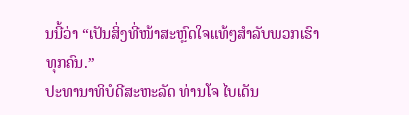ນນີ້ວ່າ “ເປັນສິ່ງທີ່ໜ້າສະຫຼົດໃຈແທ້ໆສຳລັບພວກເຮົາທຸກຄົນ.”
ປະທານາທິບໍດີສະຫະລັດ ທ່ານໂຈ ໄບເດັນ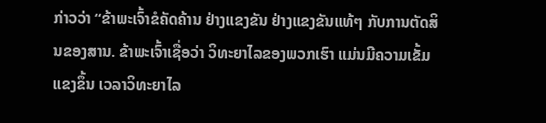ກ່າວວ່າ “ຂ້າພະເຈົ້າຂໍຄັດຄ້ານ ຢ່າງແຂງຂັນ ຢ່າງແຂງຂັນແທ້ໆ ກັບການຕັດສິນຂອງສານ. ຂ້າພະເຈົ້າເຊື່ອວ່າ ວິທະຍາໄລຂອງພວກເຮົາ ແມ່ນມີຄວາມເຂັ້ມແຂງຂຶ້ນ ເວລາວິທະຍາໄລ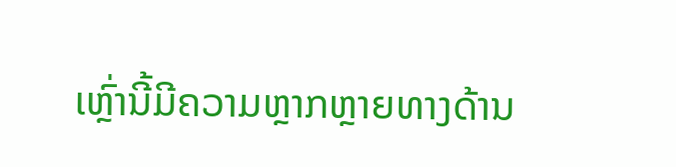ເຫຼົ່ານີ້ມີຄວາມຫຼາກຫຼາຍທາງດ້ານ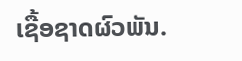ເຊື້ອຊາດຜົວພັນ.